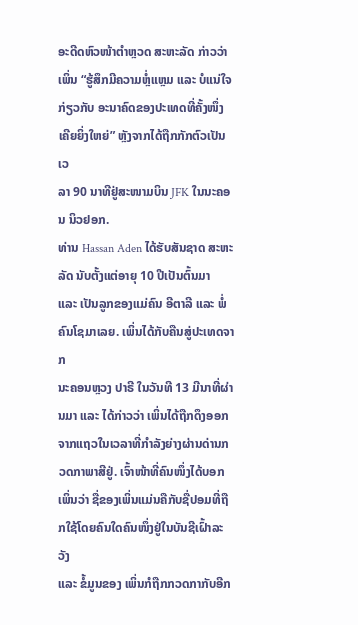ອະດີດຫົວໜ້າຕຳຫຼວດ ສະຫະລັດ ກ່າວວ່າ ເພິ່ນ “ຮູ້ສຶກມີຄວາມຫຼໍ່ແຫຼມ ແລະ ບໍແນ່ໃຈ
ກ່ຽວກັບ ອະນາຄົດຂອງປະເທດທີ່ຄັ້ງໜຶ່ງເຄີຍຍິ່ງໃຫຍ່” ຫຼັງຈາກໄດ້ຖືກກັກຕົວເປັນເວ
ລາ 90 ນາທີຢູ່ສະໜາມບິນ JFK ໃນນະຄອນ ນິວຢອກ.
ທ່ານ Hassan Aden ໄດ້ຮັບສັນຊາດ ສະຫະລັດ ນັບຕັ້ງແຕ່ອາຍຸ 10 ປີເປັນຕົ້ນມາ
ແລະ ເປັນລູກຂອງແມ່ຄົນ ອີຕາລີ ແລະ ພໍ່ຄົນໂຊມາເລຍ. ເພິ່ນໄດ້ກັບຄືນສູ່ປະເທດຈາກ
ນະຄອນຫຼວງ ປາຣີ ໃນວັນທີ 13 ມີນາທີ່ຜ່ານມາ ແລະ ໄດ້ກ່າວວ່າ ເພິ່ນໄດ້ຖືກດຶງອອກ
ຈາກແຖວໃນເວລາທີ່ກຳລັງຍ່າງຜ່ານດ່ານກວດກາພາສີຢູ່. ເຈົ້າໜ້າທີ່ຄົນໜຶ່ງໄດ້ບອກ
ເພິ່ນວ່າ ຊື່ຂອງເພິ່ນແມ່ນຄືກັບຊື່ປອມທີ່ຖືກໃຊ້ໂດຍຄົນໃດຄົນໜຶ່ງຢູ່ໃນບັນຊີເຝົ້າລະວັງ
ແລະ ຂໍ້ມູນຂອງ ເພິ່ນກໍຖືກກວດກາກັບອີກ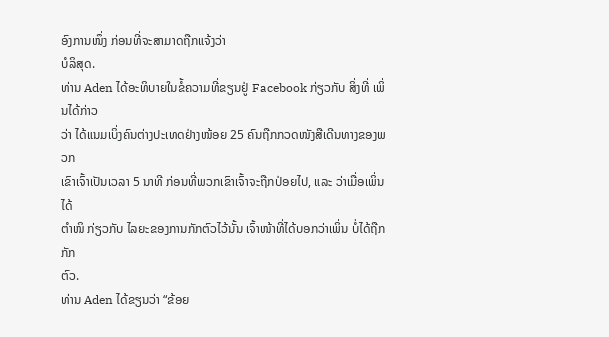ອົງການໜຶ່ງ ກ່ອນທີ່ຈະສາມາດຖືກແຈ້ງວ່າ
ບໍລິສຸດ.
ທ່ານ Aden ໄດ້ອະທິບາຍໃນຂໍ້ຄວາມທີ່ຂຽນຢູ່ Facebook ກ່ຽວກັບ ສິ່ງທີ່ ເພິ່ນໄດ້ກ່າວ
ວ່າ ໄດ້ແນມເບິ່ງຄົນຕ່າງປະເທດຢ່າງໜ້ອຍ 25 ຄົນຖືກກວດໜັງສືເດີນທາງຂອງພວກ
ເຂົາເຈົ້າເປັນເວລາ 5 ນາທີ ກ່ອນທີ່ພວກເຂົາເຈົ້າຈະຖືກປ່ອຍໄປ, ແລະ ວ່າເມື່ອເພິ່ນໄດ້
ຕຳໜິ ກ່ຽວກັບ ໄລຍະຂອງການກັກຕົວໄວ້ນັ້ນ ເຈົ້າໜ້າທີ່ໄດ້ບອກວ່າເພິ່ນ ບໍ່ໄດ້ຖືກກັກ
ຕົວ.
ທ່ານ Aden ໄດ້ຂຽນວ່າ “ຂ້ອຍ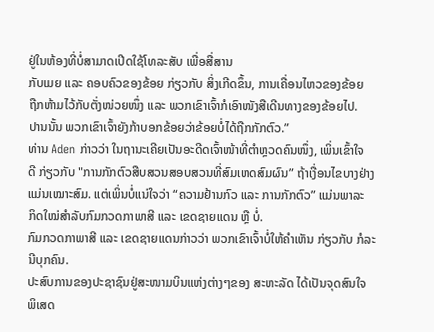ຢູ່ໃນຫ້ອງທີ່ບໍ່ສາມາດເປີດໃຊ້ໂທລະສັບ ເພື່ອສື່ສານ
ກັບເມຍ ແລະ ຄອບຄົວຂອງຂ້ອຍ ກ່ຽວກັບ ສິ່ງເກີດຂຶ້ນ, ການເຄື່ອນໄຫວຂອງຂ້ອຍ
ຖືກຫ້າມໄວ້ກັບຕັ່ງໜ່ວຍໜຶ່ງ ແລະ ພວກເຂົາເຈົ້າກໍເອົາໜັງສືເດີນທາງຂອງຂ້ອຍໄປ.
ປານນັ້ນ ພວກເຂົາເຈົ້າຍັງກ້າບອກຂ້ອຍວ່າຂ້ອຍບໍ່ໄດ້ຖືກກັກຕົວ.”
ທ່ານ Aden ກ່າວວ່າ ໃນຖານະເຄີຍເປັນອະດີດເຈົ້າໜ້າທີ່ຕຳຫຼວດຄົນໜຶ່ງ, ເພິ່ນເຂົ້າໃຈ
ດີ ກ່ຽວກັບ "ການກັກຕົວສືບສວນສອບສວນທີ່ສົມເຫດສົມຜົນ” ຖ້າເງື່ອນໄຂບາງຢ່າງ
ແມ່ນເໝາະສົມ. ແຕ່ເພິ່ນບໍ່ແນ່ໃຈວ່າ “ຄວາມຢ້ານກົວ ແລະ ການກັກຕົວ” ແມ່ນພາລະ
ກິດໃໝ່ສຳລັບກົມກວດກາພາສີ ແລະ ເຂດຊາຍແດນ ຫຼື ບໍ່.
ກົມກວດກາພາສີ ແລະ ເຂດຊາຍແດນກ່າວວ່າ ພວກເຂົາເຈົ້າບໍ່ໃຫ້ຄຳເຫັນ ກ່ຽວກັບ ກໍລະ
ນີບຸກຄົນ.
ປະສົບການຂອງປະຊາຊົນຢູ່ສະໜາມບິນແຫ່ງຕ່າງໆຂອງ ສະຫະລັດ ໄດ້ເປັນຈຸດສົນໃຈ
ພິເສດ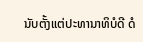ນັບຕັ້ງແຕ່ປະທານາທິບໍດີ ດໍ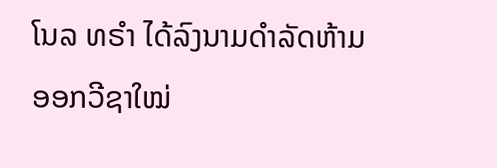ໂນລ ທຣຳ ໄດ້ລົງນາມດຳລັດຫ້າມອອກວີຊາໃໝ່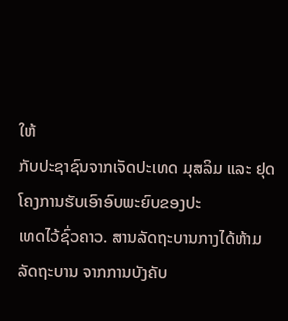ໃຫ້
ກັບປະຊາຊົນຈາກເຈັດປະເທດ ມຸສລິມ ແລະ ຢຸດໂຄງການຮັບເອົາອົບພະຍົບຂອງປະ
ເທດໄວ້ຊົ່ວຄາວ. ສານລັດຖະບານກາງໄດ້ຫ້າມລັດຖະບານ ຈາກການບັງຄັບ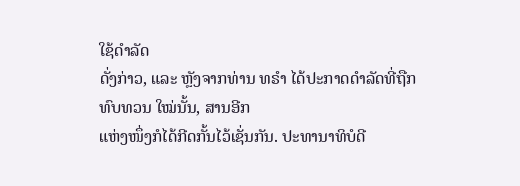ໃຊ້ດຳລັດ
ດັ່ງກ່າວ, ແລະ ຫຼັງຈາກທ່ານ ທຣຳ ໄດ້ປະກາດດຳລັດທີ່ຖືກທົບທວນ ໃໝ່ນັ້ນ, ສານອີກ
ແຫ່ງໜຶ່ງກໍໄດ້ກີດກັ້ນໄວ້ເຊັ່ນກັນ. ປະທານາທິບໍດີ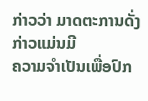ກ່າວວ່າ ມາດຕະການດັ່ງກ່າວແມ່ນມີ
ຄວາມຈຳເປັນເພື່ອປົກ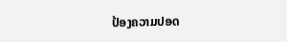ປ້ອງຄວາມປອດ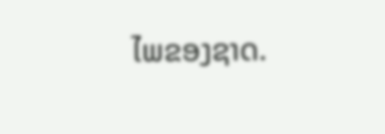ໄພຂອງຊາດ.